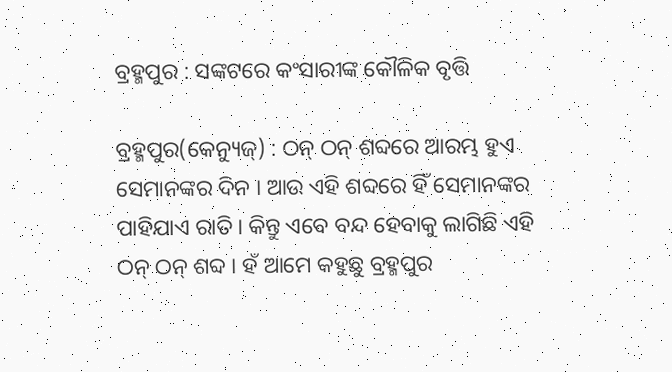ବ୍ରହ୍ମପୁର : ସଙ୍କଟରେ କଂସାରୀଙ୍କ କୌଳିକ ବୃତ୍ତି

ବ୍ରହ୍ମପୁର(କେନ୍ୟୁଜ୍) : ଠନ୍ ଠନ୍ ଶବ୍ଦରେ ଆରମ୍ଭ ହୁଏ ସେମାନଙ୍କର ଦିନ । ଆଉ ଏହି ଶବ୍ଦରେ ହିଁ ସେମାନଙ୍କର ପାହିଯାଏ ରାତି । କିନ୍ତୁ ଏବେ ବନ୍ଦ ହେବାକୁ ଲାଗିଛି ଏହି ଠନ୍ ଠନ୍ ଶବ୍ଦ । ହଁ ଆମେ କହୁଛୁ ବ୍ରହ୍ମପୁର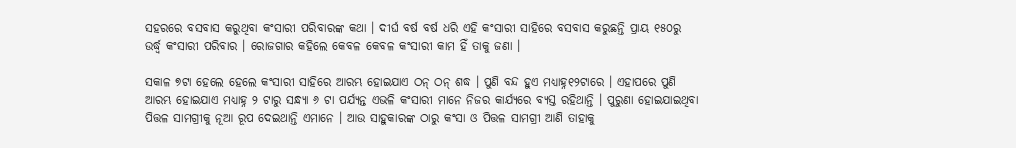ସହରରେ ବସବାସ କରୁଥିବା କଂସାରୀ ପରିବାରଙ୍କ କଥା । ଦୀର୍ଘ ବର୍ଷ ବର୍ଷ ଧରି ଏହି କଂସାରୀ ସାହିରେ ବସବାସ କରୁଛନ୍ତି ପ୍ରାୟ ୧୫୦ରୁ ଉର୍ଦ୍ଧ୍ୱ କଂସାରୀ ପରିବାର । ରୋଜଗାର କହିଲେ କେବଳ କେବଳ କଂସାରୀ କାମ ହିଁ ତାକୁ ଜଣା ।

ସକାଳ ୭ଟା ହେଲେ ହେଲେ କଂସାରୀ ସାହିରେ ଆରମ୍ଭ ହୋଇଯାଏ ଠନ୍ ଠନ୍ ଶଦ୍ଧ । ପୁଣି ବନ୍ଦ ହୁଏ ମଧ୍ୟାହ୍ନ୧୨ଟାରେ । ଏହାପରେ ପୁଣି ଆରମ୍ଭ ହୋଇଯାଏ ମଧ୍ୟାହ୍ନ ୨ ଟାରୁ ସନ୍ଧ୍ୟା ୬ ଟା ପର୍ଯ୍ୟନ୍ତ ଏଭଳି କଂସାରୀ ମାନେ ନିଜର କାର୍ଯ୍ୟରେ ବ୍ୟସ୍ତ ରହିଥାନ୍ତି । ପୁରୁଣା ହୋଇଯାଇଥିବା ପିତ୍ତଳ ସାମଗ୍ରୀକୁ ନୂଆ ରୂପ ଦେଇଥାନ୍ତି ଏମାନେ । ଆଉ ସାହୁକାରଙ୍କ ଠାରୁ କଂସା ଓ ପିତ୍ତଳ ସାମଗ୍ରୀ ଆଣି ତାହାକୁ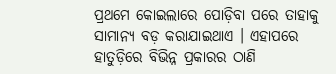ପ୍ରଥମେ କୋଇଲାରେ ପୋଡ଼ିବା ପରେ ତାହାକୁ ସାମାନ୍ୟ ବଡ଼ କରାଯାଇଥାଏ । ଏହାପରେ ହାତୁଡ଼ିରେ ବିଭିନ୍ନ ପ୍ରକାରର ଠାଣି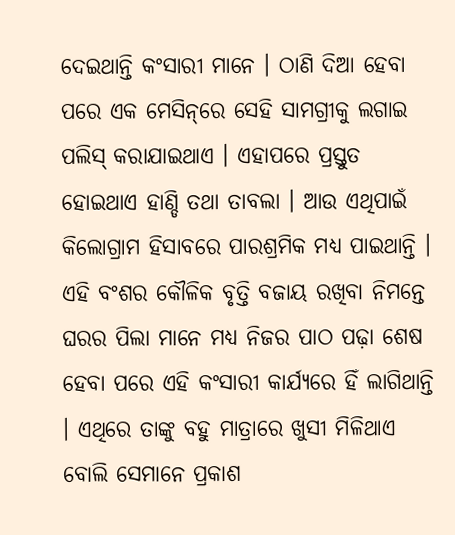ଦେଇଥାନ୍ତି କଂସାରୀ ମାନେ । ଠାଣି ଦିଆ ହେବା ପରେ ଏକ ମେସିନ୍‌ରେ ସେହି ସାମଗ୍ରୀକୁ ଲଗାଇ ପଲିସ୍ କରାଯାଇଥାଏ । ଏହାପରେ ପ୍ରସ୍ତୁତ ହୋଇଥାଏ ହାଣ୍ଡି ତଥା ତାବଲା । ଆଉ ଏଥିପାଇଁ କିଲୋଗ୍ରାମ ହିସାବରେ ପାରଶ୍ରମିକ ମଧ୍ୟ ପାଇଥାନ୍ତି । ଏହି ବଂଶର କୌଳିକ ବୃତ୍ତି ବଜାୟ ରଖିବା ନିମନ୍ତେ ଘରର ପିଲା ମାନେ ମଧ୍ୟ ନିଜର ପାଠ ପଢ଼ା ଶେଷ ହେବା ପରେ ଏହି କଂସାରୀ କାର୍ଯ୍ୟରେ ହିଁ ଲାଗିଥାନ୍ତି । ଏଥିରେ ତାଙ୍କୁ ବହୁ ମାତ୍ରାରେ ଖୁସୀ ମିଳିଥାଏ ବୋଲି ସେମାନେ ପ୍ରକାଶ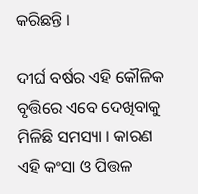କରିଛନ୍ତି ।

ଦୀର୍ଘ ବର୍ଷର ଏହି କୌଳିକ ବୃତ୍ତିରେ ଏବେ ଦେଖିବାକୁ ମିଳିଛି ସମସ୍ୟା । କାରଣ ଏହି କଂସା ଓ ପିତ୍ତଳ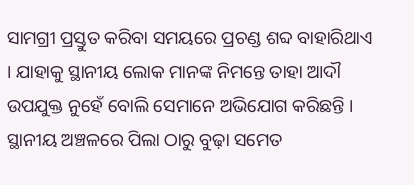ସାମଗ୍ରୀ ପ୍ରସ୍ତୁତ କରିବା ସମୟରେ ପ୍ରଚଣ୍ଡ ଶବ୍ଦ ବାହାରିଥାଏ । ଯାହାକୁ ସ୍ଥାନୀୟ ଲୋକ ମାନଙ୍କ ନିମନ୍ତେ ତାହା ଆଦୗ ଉପଯୁକ୍ତ ନୁହେଁ ବୋଲି ସେମାନେ ଅଭିଯୋଗ କରିଛନ୍ତି । ସ୍ଥାନୀୟ ଅଞ୍ଚଳରେ ପିଲା ଠାରୁ ବୁଢ଼ା ସମେତ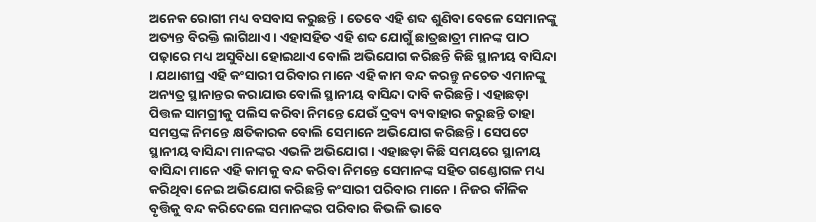ଅନେକ ରୋଗୀ ମଧ୍ୟ ବସବାସ କରୁଛନ୍ତି । ତେବେ ଏହି ଶବ୍ଦ ଶୁଣିବା ବେଳେ ସେମାନଙ୍କୁ ଅତ୍ୟନ୍ତ ବିରକ୍ତି ଲାଗିଥାଏ । ଏହାସହିତ ଏହି ଶବ୍ଦ ଯୋଗୁଁ ଛାତ୍ରଛାତ୍ରୀ ମାନଙ୍କ ପାଠ ପଢ଼ାରେ ମଧ୍ୟ ଅସୁବିଧା ହୋଇଥାଏ ବୋଲି ଅଭିଯୋଗ କରିଛନ୍ତି କିଛି ସ୍ଥାନୀୟ ବାସିନ୍ଦା । ଯଥାଶୀଘ୍ର ଏହି କଂସାରୀ ପରିବାର ମାନେ ଏହି କାମ ବନ୍ଦ କରନ୍ତୁ ନଚେତ ଏମାନଙ୍କୁ ଅନ୍ୟତ୍ର ସ୍ଥାନାନ୍ତର କରାଯାଉ ବୋଲି ସ୍ଥାନୀୟ ବାସିନ୍ଦା ଦାବି କରିଛନ୍ତି । ଏହାଛଡ଼ା ପିତ୍ତଳ ସାମଗ୍ରୀକୁ ପଲିସ କରିବା ନିମନ୍ତେ ଯେଉଁ ଦ୍ରବ୍ୟ ବ୍ୟବାହାର କରୁଛନ୍ତି ତାହା ସମସ୍ତଙ୍କ ନିମନ୍ତେ କ୍ଷତିକାରକ ବୋଲି ସେମାନେ ଅଭିଯୋଗ କରିଛନ୍ତି । ସେପଟେ ସ୍ଥାନୀୟ ବାସିନ୍ଦା ମାନଙ୍କର ଏଭଳି ଅଭିଯୋଗ । ଏହାଛଡ଼ା କିଛି ସମୟରେ ସ୍ଥାନୀୟ ବାସିନ୍ଦା ମାନେ ଏହି କାମକୁ ବନ୍ଦ କରିବା ନିମନ୍ତେ ସେମାନଙ୍କ ସହିତ ଗଣ୍ଡୋଗଳ ମଧ୍ୟ କରିଥିବା ନେଇ ଅଭିଯୋଗ କରିଛନ୍ତି କଂସାରୀ ପରିବାର ମାନେ । ନିଜର କୗଳିକ ବୃତ୍ତିକୁ ବନ୍ଦ କରିଦେଲେ ସମାନଙ୍କର ପରିବାର କିଭଳି ଭାବେ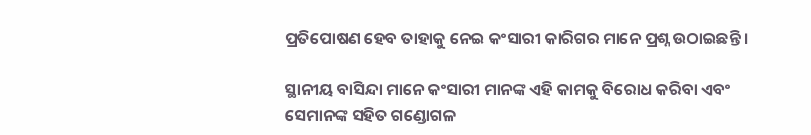ପ୍ରତିପୋଷଣ ହେବ ତାହାକୁ ନେଇ କଂସାରୀ କାରିଗର ମାନେ ପ୍ରଶ୍ନ ଉଠାଇଛନ୍ତି ।

ସ୍ଥାନୀୟ ବାସିନ୍ଦା ମାନେ କଂସାରୀ ମାନଙ୍କ ଏହି କାମକୁ ବିରୋଧ କରିବା ଏବଂ ସେମାନଙ୍କ ସହିତ ଗଣ୍ଡୋଗଳ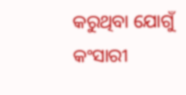କରୁଥିବା ଯୋଗୁଁ କଂସାରୀ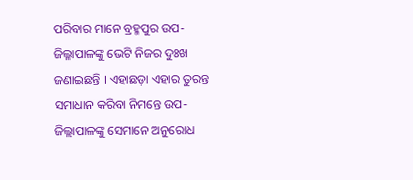ପରିବାର ମାନେ ବ୍ରହ୍ମପୁର ଉପ-ଜିଲ୍ଳାପାଳଙ୍କୁ ଭେଟି ନିଜର ଦୁଃଖ ଜଣାଇଛନ୍ତି । ଏହାଛଡ଼ା ଏହାର ତୁରନ୍ତ ସମାଧାନ କରିବା ନିମନ୍ତେ ଉପ-ଜିଲ୍ଲାପାଳଙ୍କୁ ସେମାନେ ଅନୁରୋଧ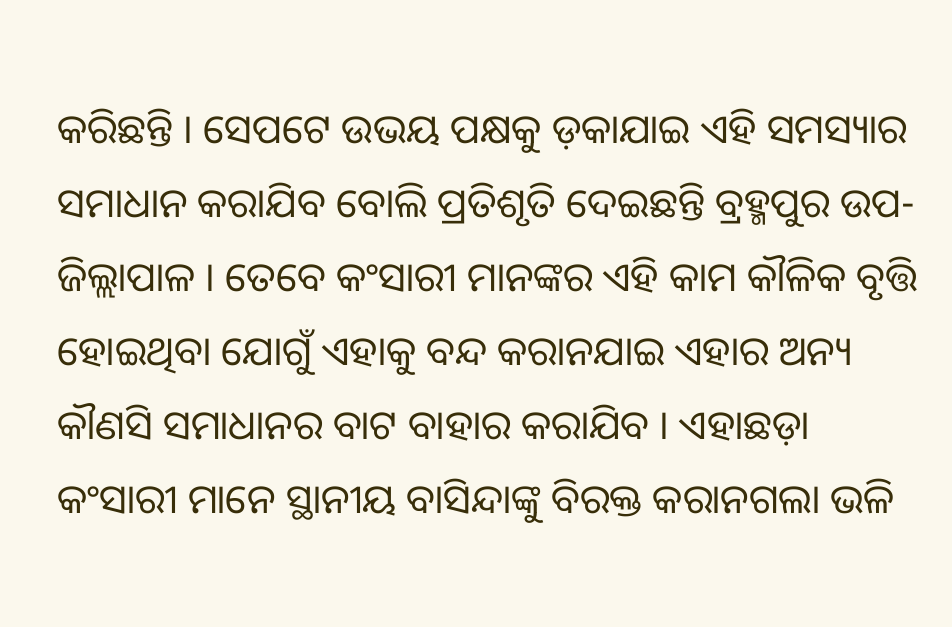କରିଛନ୍ତି । ସେପଟେ ଉଭୟ ପକ୍ଷକୁ ଡ଼କାଯାଇ ଏହି ସମସ୍ୟାର ସମାଧାନ କରାଯିବ ବୋଲି ପ୍ରତିଶୃତି ଦେଇଛନ୍ତି ବ୍ରହ୍ମପୁର ଉପ-ଜିଲ୍ଲାପାଳ । ତେବେ କଂସାରୀ ମାନଙ୍କର ଏହି କାମ କୗଳିକ ବୃତ୍ତି ହୋଇଥିବା ଯୋଗୁଁ ଏହାକୁ ବନ୍ଦ କରାନଯାଇ ଏହାର ଅନ୍ୟ କୗଣସି ସମାଧାନର ବାଟ ବାହାର କରାଯିବ । ଏହାଛଡ଼ା କଂସାରୀ ମାନେ ସ୍ଥାନୀୟ ବାସିନ୍ଦାଙ୍କୁ ବିରକ୍ତ କରାନଗଲା ଭଳି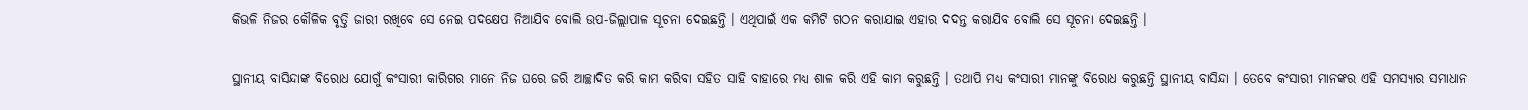କିଭଳି ନିଜର କୌଳିକ ବୃତ୍ତି ଜାରୀ ରଖିବେ ସେ ନେଇ ପଦକ୍ଷେପ ନିଆଯିବ ବୋଲି ଉପ-ଜିଲ୍ଲାପାଳ ସୂଚନା ଦେଇଛନ୍ତି । ଏଥିପାଇଁ ଏକ କମିଟି ଗଠନ କରାଯାଇ ଏହାର ଦଦନ୍ତ କରାଯିବ ବୋଲି ସେ ସୂଚନା ଦେଇଛନ୍ତି ।

ସ୍ଥାନୀୟ ବାସିନ୍ଦାଙ୍କ ବିରୋଧ ଯୋଗୁଁ କଂସାରୀ କାରିଗର ମାନେ ନିଜ ଘରେ ଜରି ଆଚ୍ଛାଦିତ କରି କାମ କରିବା ସହିତ ସାହି ବାହାରେ ମଧ୍ୟ ଶାଳ କରି ଏହି କାମ କରୁଛନ୍ତି । ତଥାପି ମଧ୍ୟ କଂସାରୀ ମାନଙ୍କୁ ବିରୋଧ କରୁଛନ୍ତି ସ୍ଥାନୀୟ ବାସିନ୍ଦା । ତେବେ କଂସାରୀ ମାନଙ୍କର ଏହି ସମସ୍ୟାର ସମାଧାନ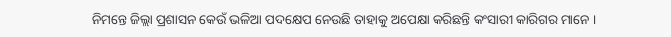ନିମନ୍ତେ ଜିଲ୍ଲା ପ୍ରଶାସନ କେଉଁ ଭଳିଆ ପଦକ୍ଷେପ ନେଉଛି ତାହାକୁ ଅପେକ୍ଷା କରିଛନ୍ତି କଂସାରୀ କାରିଗର ମାନେ ।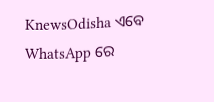KnewsOdisha ଏବେ WhatsApp ରେ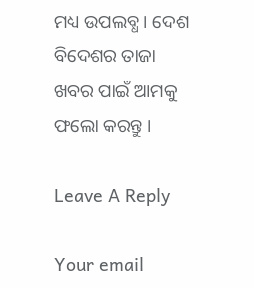ମଧ୍ୟ ଉପଲବ୍ଧ । ଦେଶ ବିଦେଶର ତାଜା ଖବର ପାଇଁ ଆମକୁ ଫଲୋ କରନ୍ତୁ ।

Leave A Reply

Your email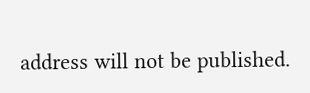address will not be published.